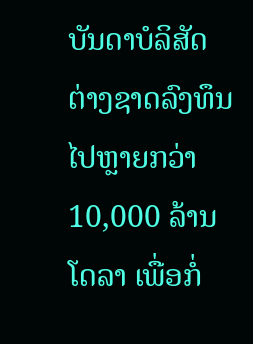ບັນດາບໍລິສັດຕ່າງຊາດລົງທຶນໄປຫຼາຍກວ່າ 10,000 ລ້ານໂດລາ ເພື່ອກໍ່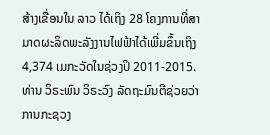ສ້າງເຂື່ອນໃນ ລາວ ໄດ້ເຖິງ 28 ໂຄງການທີ່ສາມາດຜະລິດພະລັງງານໄຟຟ້າໄດ້ເພີ່ມຂຶ້ນເຖິງ 4,374 ເມກະວັດໃນຊ່ວງປິ 2011-2015.
ທ່ານ ວິຣະພົນ ວິຣະວົງ ລັດຖະມົນຕີຊ່ວຍວ່າການກະຊວງ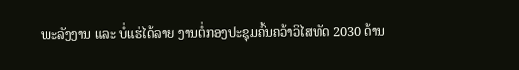ພະລັງງານ ແລະ ບໍ່ແຮ່ໄດ້ລາຍ ງານຕໍ່ກອງປະຊຸມຄົ້ນຄວ້າວິໄສທັດ 2030 ດ້ານ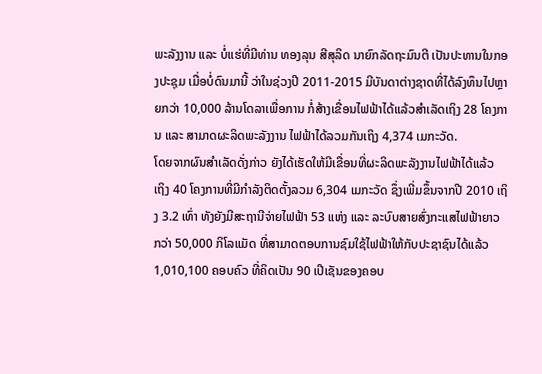ພະລັງງານ ແລະ ບໍ່ແຮ່ທີ່ມີທ່ານ ທອງລຸນ ສີສຸລິດ ນາຍົກລັດຖະມົນຕີ ເປັນປະທານໃນກອງປະຊຸມ ເມື່ອບໍ່ດົນມານີ້ ວ່າໃນຊ່ວງປີ 2011-2015 ມີບັນດາຕ່າງຊາດທີ່ໄດ້ລົງທຶນໄປຫຼາຍກວ່າ 10,000 ລ້ານໂດລາເພື່ອການ ກໍ່ສ້າງເຂື່ອນໄຟຟ້າໄດ້ແລ້ວສຳເລັດເຖິງ 28 ໂຄງການ ແລະ ສາມາດຜະລິດພະລັງງານ ໄຟຟ້າໄດ້ລວມກັນເຖິງ 4,374 ເມກະວັດ.
ໂດຍຈາກຜົນສຳເລັດດັ່ງກ່າວ ຍັງໄດ້ເຮັດໃຫ້ມີເຂື່ອນທີ່ຜະລິດພະລັງງານໄຟຟ້າໄດ້ແລ້ວ ເຖິງ 40 ໂຄງການທີ່ມີກຳລັງຕິດຕັ້ງລວມ 6,304 ເມກະວັດ ຊຶ່ງເພີ່ມຂຶ້ນຈາກປີ 2010 ເຖິງ 3.2 ເທົ່າ ທັງຍັງມີສະຖານີຈ່າຍໄຟຟ້າ 53 ແຫ່ງ ແລະ ລະບົບສາຍສົ່ງກະແສໄຟຟ້າຍາວ ກວ່າ 50,000 ກິໂລແມັດ ທີ່ສາມາດຕອບການຊົມໃຊ້ໄຟຟ້າໃຫ້ກັບປະຊາຊົນໄດ້ແລ້ວ 1,010,100 ຄອບຄົວ ທີ່ຄິດເປັນ 90 ເປີເຊັນຂອງຄອບ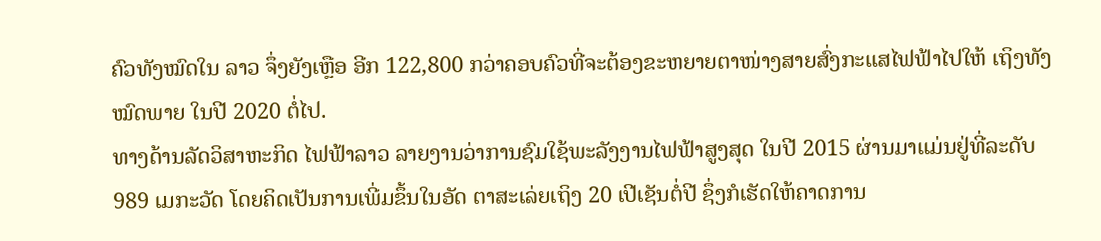ຄົວທັງໝົດໃນ ລາວ ຈຶ່ງຍັງເຫຼືອ ອີກ 122,800 ກວ່າຄອບຄົວທີ່ຈະຕ້ອງຂະຫຍາຍຕາໜ່າງສາຍສົ່ງກະແສໄຟຟ້າໄປໃຫ້ ເຖິງທັງໝົດພາຍ ໃນປີ 2020 ຕໍ່ໄປ.
ທາງດ້ານລັດວິສາຫະກິດ ໄຟຟ້າລາວ ລາຍງານວ່າການຊົມໃຊ້ພະລັງງານໄຟຟ້າສູງສຸດ ໃນປີ 2015 ຜ່ານມາແມ່ນຢູ່ທີ່ລະດັບ 989 ເມກະວັດ ໂດຍຄິດເປັນການເພີ່ມຂຶ້ນໃນອັດ ຕາສະເລ່ຍເຖິງ 20 ເປີເຊັນຕໍ່ປີ ຊຶ່ງກໍເຮັດໃຫ້ຄາດການ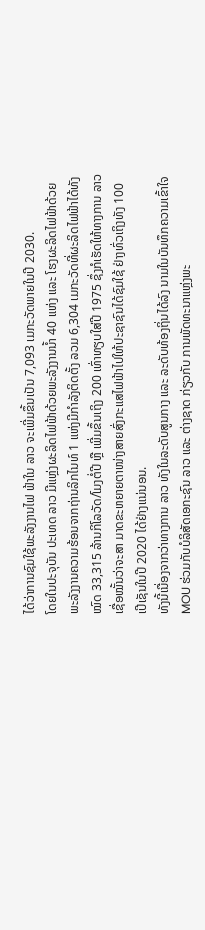ໄດ້ວ່າການຊົມໃຊ້ພະລັງງານໄຟ ຟ້າໃນ ລາວ ຈະເພີ່ມຂຶ້ນເປັນ 7,093 ເມກະວັດພາຍໃນປີ 2030.
ໂດຍໃນປະຈຸບັນ ປະເທດ ລາວ ມີແຫຼ່ງຜະລິດໄຟຟ້າດ້ວຍພະລັງງານນ້ຳ 40 ແຫ່ງ ແລະ ໂຮງຜະລິດໄຟຟ້າດ້ວຍພະລັງງານຄວາມຮ້ອນຈາກຖ່ານລິກໄນທ໌ 1 ແຫ່ງມີກຳລັງຕິດຕັ້ງ ລວມ 6,304 ເມກະວັດທີ່ຜະລິດໄຟຟ້າໄດ້ທັງໝົດ 33,315 ລ້ານກິໂລວັດ/ໂມງຕໍ່ປີ ຫຼື ເພີ່ມຂຶ້ນເຖິງ 200 ເທົ່າທຽບໃສ່ປີ 1975 ຊຶ່ງກໍເຮັດໃຫ້ທາງການ ລາວ ເຊື່ອໝັ້ນວ່າຈະສາ ມາດຂະຫຍາຍຕາໜ່າງສາຍສົ່ງກະແສໄຟຟ້າໄປໃຫ້ປະຊາຊົນໄດ້ຊົມໃຊ້ ຢ່າງທົ່ວເຖິງທັງ 100 ເປີເຊັນໃນປີ 2020 ໄດ້ຢ່າງແນ່ນອນ.
ທັງນີ້ເນື່ອງຈາກວ່າທາງການ ລາວ ທັງໃນລະດັບສູນກາງ ແລະ ລະດັບທ້ອງຖິ່ນໄດ້ລົງ ນາມໃນບັນທຶກຄວາມເຂົ້າໃຈ MOU ຮ່ວມກັບບໍລິສັດເອກະຊົນ ລາວ ແລະ ຕ່າງຊາດ ກ່ຽວກັບ ການພັດທະນາແຫຼ່ງພະ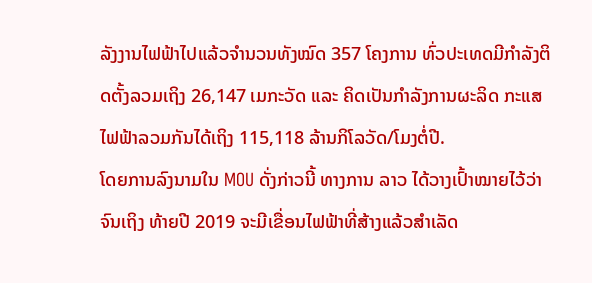ລັງງານໄຟຟ້າໄປແລ້ວຈຳນວນທັງໝົດ 357 ໂຄງການ ທົ່ວປະເທດມີກຳລັງຕິດຕັ້ງລວມເຖິງ 26,147 ເມກະວັດ ແລະ ຄິດເປັນກຳລັງການຜະລິດ ກະແສໄຟຟ້າລວມກັນໄດ້ເຖິງ 115,118 ລ້ານກິໂລວັດ/ໂມງຕໍ່ປີ.
ໂດຍການລົງນາມໃນ MOU ດັ່ງກ່າວນີ້ ທາງການ ລາວ ໄດ້ວາງເປົ້າໝາຍໄວ້ວ່າຈົນເຖິງ ທ້າຍປີ 2019 ຈະມີເຂື່ອນໄຟຟ້າທີ່ສ້າງແລ້ວສຳເລັດ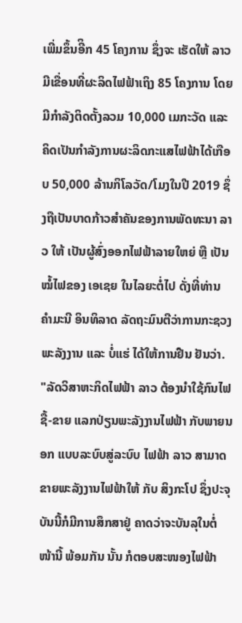ເພີ່ມຂຶ້ນອີິກ 45 ໂຄງການ ຊຶ່ງຈະ ເຮັດໃຫ້ ລາວ ມີເຂື່ອນທີ່ຜະລິດໄຟຟ້າເຖິງ 85 ໂຄງການ ໂດຍມີກຳລັງຕິດຕັ້ງລວມ 10,000 ເມກະວັດ ແລະ ຄິດເປັນກຳລັງການຜະລິດກະແສໄຟຟ້າໄດ້ເກືອບ 50,000 ລ້ານກິໂລວັດ/ໂມງໃນປີ 2019 ຊຶ່ງຖືເປັນບາດກ້າວສຳຄັນຂອງການພັດທະນາ ລາວ ໃຫ້ ເປັນຜູ້ສົ່ງອອກໄຟຟ້າລາຍໃຫຍ່ ຫຼື ເປັນໝໍ້ໄຟຂອງ ເອເຊຍ ໃນໄລຍະຕໍ່ໄປ ດັ່ງທີ່ທ່ານ ຄຳມະນີ ອິນທິລາດ ລັດຖະມົນຕີວ່າການກະຊວງພະລັງງານ ແລະ ບໍ່ແຮ່ ໄດ້ໃຫ້ການຢືນ ຢັນວ່າ.
"ລັດວິສາຫະກິດໄຟຟ້າ ລາວ ຕ້ອງນຳໃຊ້ກົນໄຟຊື້-ຂາຍ ແລກປ່ຽນພະລັງງານໄຟຟ້າ ກັບພາຍນອກ ແບບລະບົບສູ່ລະບົບ ໄຟຟ້າ ລາວ ສາມາດຂາຍພະລັງງານໄຟຟ້າໃຫ້ ກັບ ສິງກະໂປ ຊຶ່ງປະຈຸບັນນີ້ກໍມີການສຶກສາຢູ່ ຄາດວ່າຈະບັນລຸໃນຕໍ່ໜ້ານີ້ ພ້ອມກັນ ນັ້ນ ກໍຕອບສະໜອງໄຟຟ້າ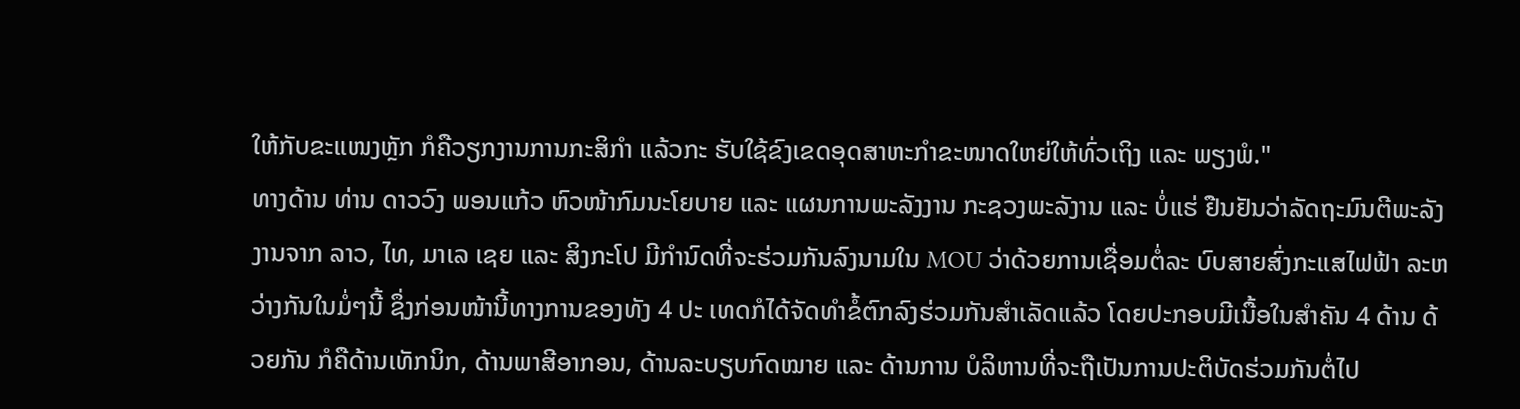ໃຫ້ກັບຂະແໜງຫຼັກ ກໍຄືວຽກງານການກະສິກຳ ແລ້ວກະ ຮັບໃຊ້ຂົງເຂດອຸດສາຫະກຳຂະໜາດໃຫຍ່ໃຫ້ທົ່ວເຖິງ ແລະ ພຽງພໍ."
ທາງດ້ານ ທ່ານ ດາວວົງ ພອນແກ້ວ ຫົວໜ້າກົມນະໂຍບາຍ ແລະ ແຜນການພະລັງງານ ກະຊວງພະລັງານ ແລະ ບໍ່ແຮ່ ຢືນຢັນວ່າລັດຖະມົນຕີພະລັງງານຈາກ ລາວ, ໄທ, ມາເລ ເຊຍ ແລະ ສິງກະໂປ ມີກຳນົດທີ່ຈະຮ່ວມກັນລົງນາມໃນ MOU ວ່າດ້ວຍການເຊື່ອມຕໍ່ລະ ບົບສາຍສົ່ງກະແສໄຟຟ້າ ລະຫວ່າງກັນໃນມໍ່ໆນີ້ ຊຶ່ງກ່ອນໜ້ານີ້ທາງການຂອງທັງ 4 ປະ ເທດກໍໄດ້ຈັດທຳຂໍ້ຕົກລົງຮ່ວມກັນສຳເລັດແລ້ວ ໂດຍປະກອບມີເນື້ອໃນສຳຄັນ 4 ດ້ານ ດ້ວຍກັນ ກໍຄືດ້ານເທັກນິກ, ດ້ານພາສີອາກອນ, ດ້ານລະບຽບກົດໝາຍ ແລະ ດ້ານການ ບໍລິຫານທີ່ຈະຖືເປັນການປະຕິບັດຮ່ວມກັນຕໍ່ໄປ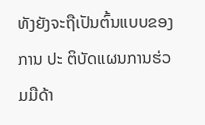ທັງຍັງຈະຖືເປັນຕົ້ນແບບຂອງການ ປະ ຕິບັດແຜນການຮ່ວມມືດ້າ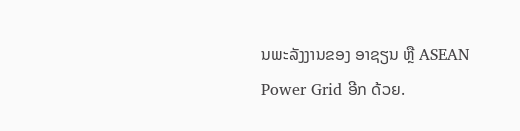ນພະລັງງານຂອງ ອາຊຽນ ຫຼື ASEAN Power Grid ອີກ ດ້ວຍ.